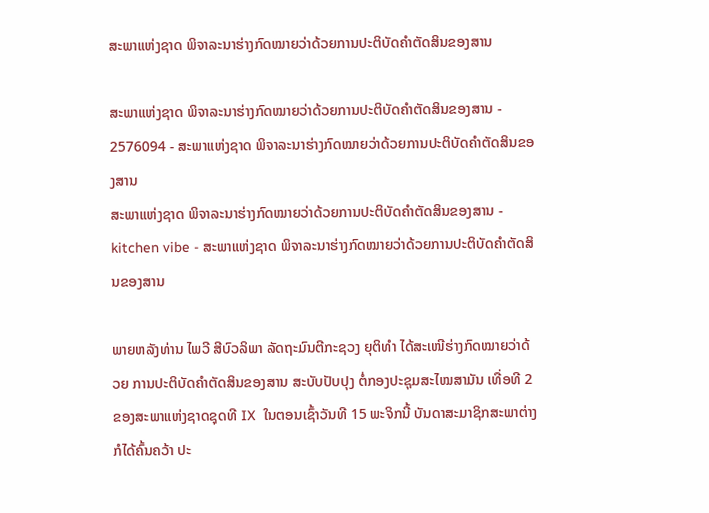ສະພາແຫ່ງຊາດ ພິຈາລະນາຮ່າງກົດໝາຍວ່າດ້ວຍການປະຕິບັດຄຳຕັດສິນຂອງສານ

ສະພາແຫ່ງຊາດ ພິຈາລະນາຮ່າງກົດໝາຍວ່າດ້ວຍການປະຕິບັດຄຳຕັດສິນຂອງສານ - 2576094 - ສະພາແຫ່ງຊາດ ພິຈາລະນາຮ່າງກົດໝາຍວ່າດ້ວຍການປະຕິບັດຄຳຕັດສິນຂອງສານ
ສະພາແຫ່ງຊາດ ພິຈາລະນາຮ່າງກົດໝາຍວ່າດ້ວຍການປະຕິບັດຄຳຕັດສິນຂອງສານ - kitchen vibe - ສະພາແຫ່ງຊາດ ພິຈາລະນາຮ່າງກົດໝາຍວ່າດ້ວຍການປະຕິບັດຄຳຕັດສິນຂອງສານ

ພາຍຫລັງທ່ານ ໄພວີ ສີບົວລິພາ ລັດຖະມົນຕີກະຊວງ ຍຸຕິທຳ ໄດ້ສະເໜີຮ່າງກົດໝາຍວ່າດ້ວຍ ການປະຕິບັດຄຳຕັດສິນຂອງສານ ສະບັບປັບປຸງ ຕໍ່ກອງປະຊຸມສະໄໝສາມັນ ເທື່ອທີ 2 ຂອງສະພາແຫ່ງຊາດຊຸດທີ IX  ໃນຕອນເຊົ້າວັນທີ 15 ພະຈິກນີ້ ບັນດາສະມາຊິກສະພາຕ່າງກໍໄດ້ຄົ້ນຄວ້າ ປະ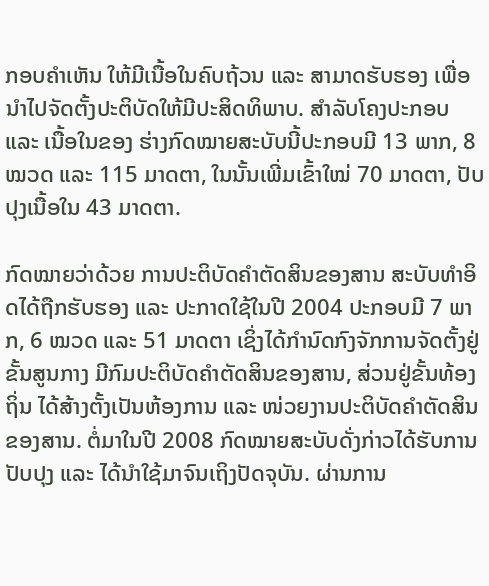ກອບຄຳເຫັນ ໃຫ້ມີເນື້ອໃນຄົບຖ້ວນ ແລະ ສາມາດຮັບຮອງ ເພື່ອນຳໄປຈັດຕັ້ງປະຕິບັດໃຫ້ມີປະສິດທິພາບ. ສຳລັບໂຄງປະກອບ ແລະ ເນື້ອໃນຂອງ ຮ່າງກົດໝາຍສະບັບນີ້ປະກອບມີ 13 ພາກ, 8 ໝວດ ແລະ 115 ມາດຕາ, ໃນນັ້ນເພີ່ມເຂົ້າໃໝ່ 70 ມາດຕາ, ປັບປຸງເນື້ອໃນ 43 ມາດຕາ.

ກົດໝາຍວ່າດ້ວຍ ການປະຕິບັດຄໍາຕັດສິນຂອງສານ ສະບັບທໍາອິດໄດ້ຖືກຮັບຮອງ ແລະ ປະກາດໃຊ້ໃນປີ 2004 ປະກອບມີ 7 ພາກ, 6 ໝວດ ແລະ 51 ມາດຕາ ເຊິ່ງໄດ້ກຳນົດກົງຈັກການຈັດຕັ້ງຢູ່ຂັ້ນສູນກາງ ມີກົມປະຕິບັດຄໍາຕັດສິນຂອງສານ, ສ່ວນຢູ່ຂັ້ນທ້ອງຖິ່ນ ໄດ້ສ້າງຕັ້ງເປັນຫ້ອງການ ແລະ ໜ່ວຍງານປະຕິບັດຄໍາຕັດສິນຂອງສານ. ຕໍ່ມາໃນປີ 2008 ກົດໝາຍສະບັບດັ່ງກ່າວໄດ້ຮັບການປັບປຸງ ແລະ ໄດ້ນຳໃຊ້ມາຈົນເຖິງປັດຈຸບັນ. ຜ່ານການ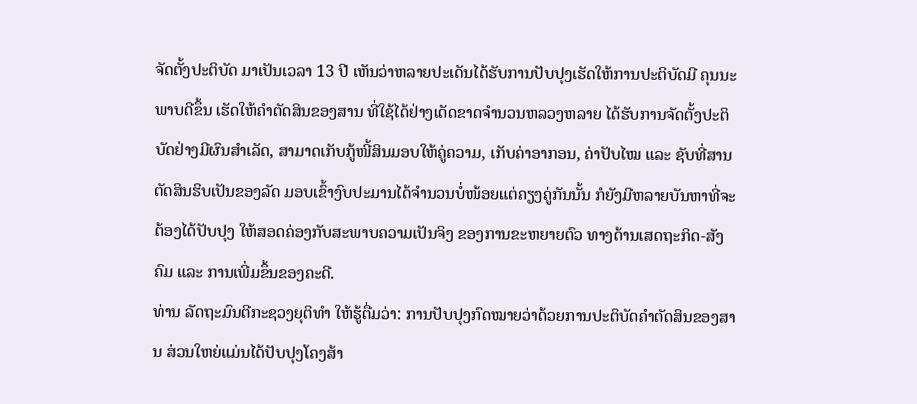ຈັດຕັ້ງປະຕິບັດ ມາເປັນເວລາ 13 ປີ ເຫັນວ່າຫລາຍປະເດັນໄດ້ຮັບການປັບປຸງເຮັດໃຫ້ການປະຕິບັດມີ ຄຸນນະພາບດີຂຶ້ນ ເຮັດໃຫ້ຄໍາຕັດສິນຂອງສານ ທີ່ໃຊ້ໄດ້ຢ່າງເດັດຂາດຈໍານວນຫລວງຫລາຍ ໄດ້ຮັບການຈັດຕັ້ງປະຕິ ບັດຢ່າງມີຜົນສຳເລັດ, ສາມາດເກັບກູ້ໜີ້ສິນມອບໃຫ້ຄູ່ຄວາມ, ເກັບຄ່າອາກອນ, ຄ່າປັບໄໝ ແລະ ຊັບທີ່ສານຕັດສິນຮິບເປັນຂອງລັດ ມອບເຂົ້າງົບປະມານໄດ້ຈໍານວນບໍ່ໜ້ອຍແຕ່ຄຽງຄູ່ກັນນັ້ນ ກໍຍັງມີຫລາຍບັນຫາທີ່ຈະຕ້ອງໄດ້ປັບປຸງ ໃຫ້ສອດຄ່ອງກັບສະພາບຄວາມເປັນຈິງ ຂອງການຂະຫຍາຍຕົວ ທາງດ້ານເສດຖະກິດ-ສັງຄົມ ແລະ ການເພີ່ມຂຶ້ນຂອງຄະດີ.
ທ່ານ ລັດຖະມົນຕີກະຊວງຍຸຕິທຳ ໃຫ້ຮູ້ຕື່ມວ່າ: ການປັບປຸງກົດໝາຍວ່າດ້ວຍການປະຕິບັດຄໍາຕັດສິນຂອງສານ ສ່ວນໃຫຍ່ແມ່ນໄດ້ປັບປຸງໂຄງສ້າ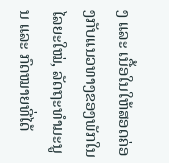ງ ແລະ ເນື້ອໃນໃຫ້ສອດຄ່ອງກັບແນວທາງຂອງພັກໃນໄລຍະໃໝ່, ລັດຖະທຳມະນູນ ແລະ ກົດໝາຍທີ່ໄດ້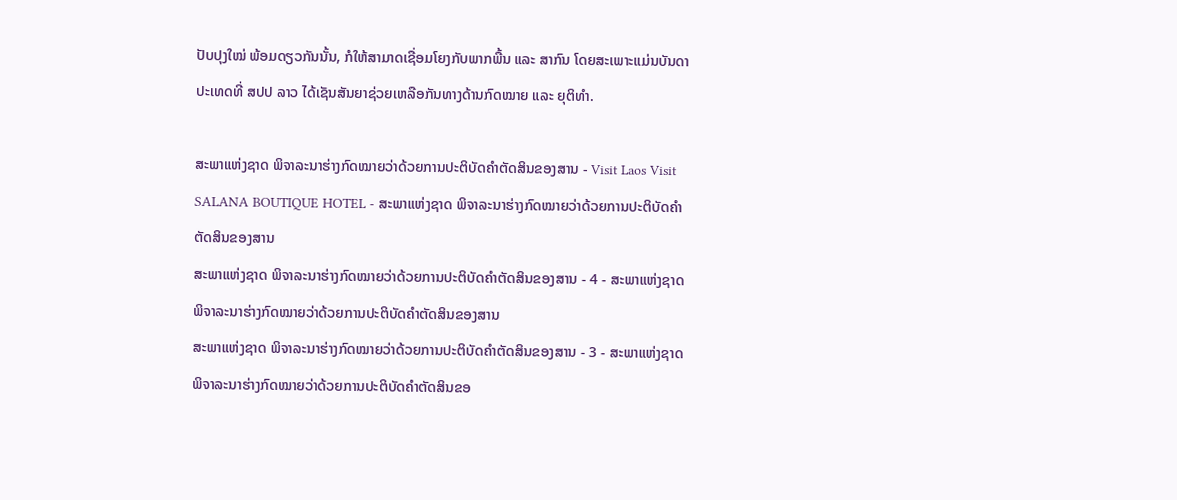ປັບປຸງໃໝ່ ພ້ອມດຽວກັນນັ້ນ, ກໍໃຫ້ສາມາດເຊື່ອມໂຍງກັບພາກພື້ນ ແລະ ສາກົນ ໂດຍສະເພາະແມ່ນບັນດາປະເທດທີ່ ສປປ ລາວ ໄດ້ເຊັນສັນຍາຊ່ວຍເຫລືອກັນທາງດ້ານກົດໝາຍ ແລະ ຍຸຕິທໍາ.

ສະພາແຫ່ງຊາດ ພິຈາລະນາຮ່າງກົດໝາຍວ່າດ້ວຍການປະຕິບັດຄຳຕັດສິນຂອງສານ - Visit Laos Visit SALANA BOUTIQUE HOTEL - ສະພາແຫ່ງຊາດ ພິຈາລະນາຮ່າງກົດໝາຍວ່າດ້ວຍການປະຕິບັດຄຳຕັດສິນຂອງສານ
ສະພາແຫ່ງຊາດ ພິຈາລະນາຮ່າງກົດໝາຍວ່າດ້ວຍການປະຕິບັດຄຳຕັດສິນຂອງສານ - 4 - ສະພາແຫ່ງຊາດ ພິຈາລະນາຮ່າງກົດໝາຍວ່າດ້ວຍການປະຕິບັດຄຳຕັດສິນຂອງສານ
ສະພາແຫ່ງຊາດ ພິຈາລະນາຮ່າງກົດໝາຍວ່າດ້ວຍການປະຕິບັດຄຳຕັດສິນຂອງສານ - 3 - ສະພາແຫ່ງຊາດ ພິຈາລະນາຮ່າງກົດໝາຍວ່າດ້ວຍການປະຕິບັດຄຳຕັດສິນຂອ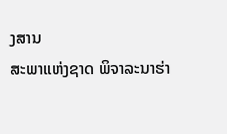ງສານ
ສະພາແຫ່ງຊາດ ພິຈາລະນາຮ່າ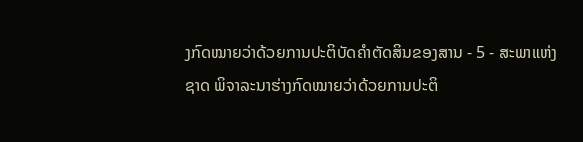ງກົດໝາຍວ່າດ້ວຍການປະຕິບັດຄຳຕັດສິນຂອງສານ - 5 - ສະພາແຫ່ງຊາດ ພິຈາລະນາຮ່າງກົດໝາຍວ່າດ້ວຍການປະຕິ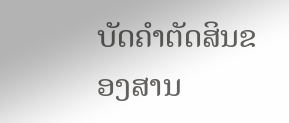ບັດຄຳຕັດສິນຂອງສານ